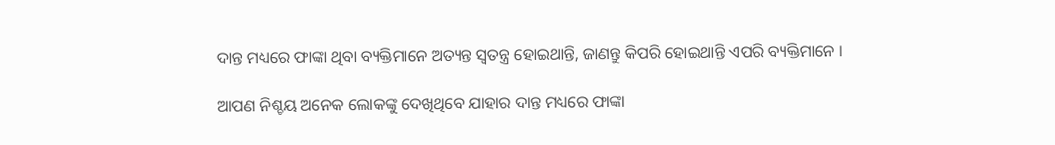ଦାନ୍ତ ମଧ୍ୟରେ ଫାଙ୍କା ଥିବା ବ୍ୟକ୍ତିମାନେ ଅତ୍ୟନ୍ତ ସ୍ୱତନ୍ତ୍ର ହୋଇଥାନ୍ତି, ଜାଣନ୍ତୁ କିପରି ହୋଇଥାନ୍ତି ଏପରି ବ୍ୟକ୍ତିମାନେ ।

ଆପଣ ନିଶ୍ଚୟ ଅନେକ ଲୋକଙ୍କୁ ଦେଖିଥିବେ ଯାହାର ଦାନ୍ତ ମଧ୍ୟରେ ଫାଙ୍କା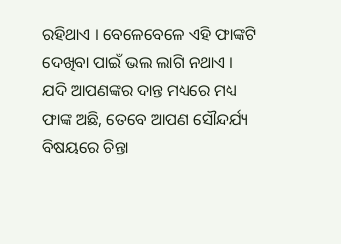ରହିଥାଏ । ବେଳେବେଳେ ଏହି ଫାଙ୍କଟି ଦେଖିବା ପାଇଁ ଭଲ ଲାଗି ନଥାଏ । ଯଦି ଆପଣଙ୍କର ଦାନ୍ତ ମଧ୍ୟରେ ମଧ୍ୟ ଫାଙ୍କ ଅଛି, ତେବେ ଆପଣ ସୌନ୍ଦର୍ଯ୍ୟ ବିଷୟରେ ଚିନ୍ତା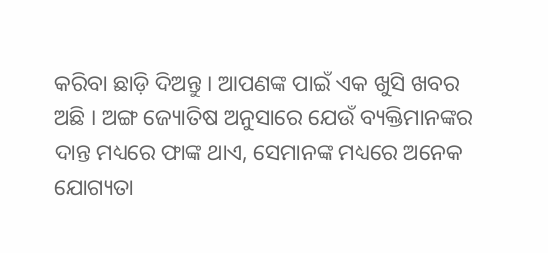କରିବା ଛାଡ଼ି ଦିଅନ୍ତୁ । ଆପଣଙ୍କ ପାଇଁ ଏକ ଖୁସି ଖବର ଅଛି । ଅଙ୍ଗ ଜ୍ୟୋତିଷ ଅନୁସାରେ ଯେଉଁ ବ୍ୟକ୍ତିମାନଙ୍କର ଦାନ୍ତ ମଧ୍ୟରେ ଫାଙ୍କ ଥାଏ, ସେମାନଙ୍କ ମଧ୍ୟରେ ଅନେକ ଯୋଗ୍ୟତା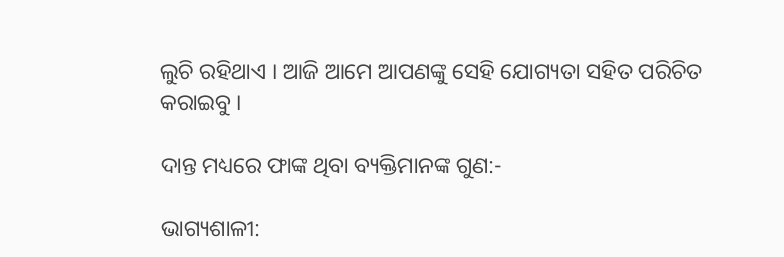ଲୁଚି ରହିଥାଏ । ଆଜି ଆମେ ଆପଣଙ୍କୁ ସେହି ଯୋଗ୍ୟତା ସହିତ ପରିଚିତ କରାଇବୁ ।

ଦାନ୍ତ ମଧ୍ୟରେ ଫାଙ୍କ ଥିବା ବ୍ୟକ୍ତିମାନଙ୍କ ଗୁଣ:-

ଭାଗ୍ୟଶାଳୀ: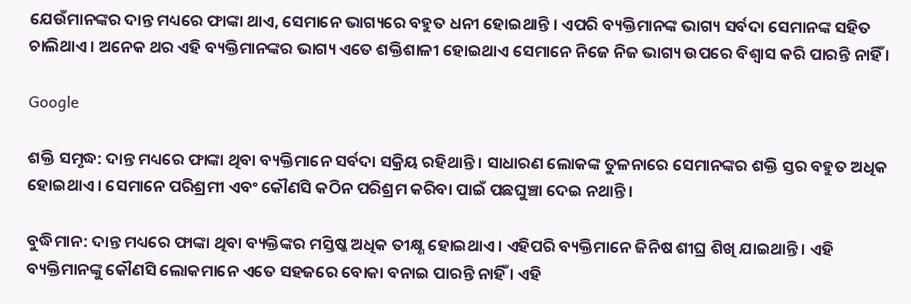ଯେଉଁମାନଙ୍କର ଦାନ୍ତ ମଧ୍ୟରେ ଫାଙ୍କା ଥାଏ, ସେମାନେ ଭାଗ୍ୟରେ ବହୁତ ଧନୀ ହୋଇଥାନ୍ତି । ଏପରି ବ୍ୟକ୍ତିମାନଙ୍କ ଭାଗ୍ୟ ସର୍ବଦା ସେମାନଙ୍କ ସହିତ ଚାଲିଥାଏ । ଅନେକ ଥର ଏହି ବ୍ୟକ୍ତିମାନଙ୍କର ଭାଗ୍ୟ ଏତେ ଶକ୍ତିଶାଳୀ ହୋଇଥାଏ ସେମାନେ ନିଜେ ନିଜ ଭାଗ୍ୟ ଉପରେ ବିଶ୍ୱାସ କରି ପାରନ୍ତି ନାହିଁ ।

Google

ଶକ୍ତି ସମୃଦ୍ଧ: ଦାନ୍ତ ମଧ୍ୟରେ ଫାଙ୍କା ଥିବା ବ୍ୟକ୍ତିମାନେ ସର୍ବଦା ସକ୍ରିୟ ରହିଥାନ୍ତି । ସାଧାରଣ ଲୋକଙ୍କ ତୁଳନାରେ ସେମାନଙ୍କର ଶକ୍ତି ସ୍ତର ବହୁତ ଅଧିକ ହୋଇଥାଏ । ସେମାନେ ପରିଶ୍ରମୀ ଏବଂ କୌଣସି କଠିନ ପରିଶ୍ରମ କରିବା ପାଇଁ ପଛଘୁଞ୍ଚା ଦେଇ ନଥାନ୍ତି ।

ବୁଦ୍ଧିମାନ: ଦାନ୍ତ ମଧ୍ୟରେ ଫାଙ୍କା ଥିବା ବ୍ୟକ୍ତିଙ୍କର ମସ୍ତିଷ୍କ ଅଧିକ ତୀକ୍ଷ୍ଣ ହୋଇଥାଏ । ଏହିପରି ବ୍ୟକ୍ତିମାନେ ଜିନିଷ ଶୀଘ୍ର ଶିଖି ଯାଇଥାନ୍ତି । ଏହି ବ୍ୟକ୍ତିମାନଙ୍କୁ କୌଣସି ଲୋକମାନେ ଏତେ ସହଜରେ ବୋକା ବନାଇ ପାରନ୍ତି ନାହିଁ । ଏହି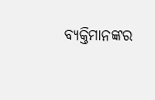ବ୍ୟକ୍ତିମାନଙ୍କର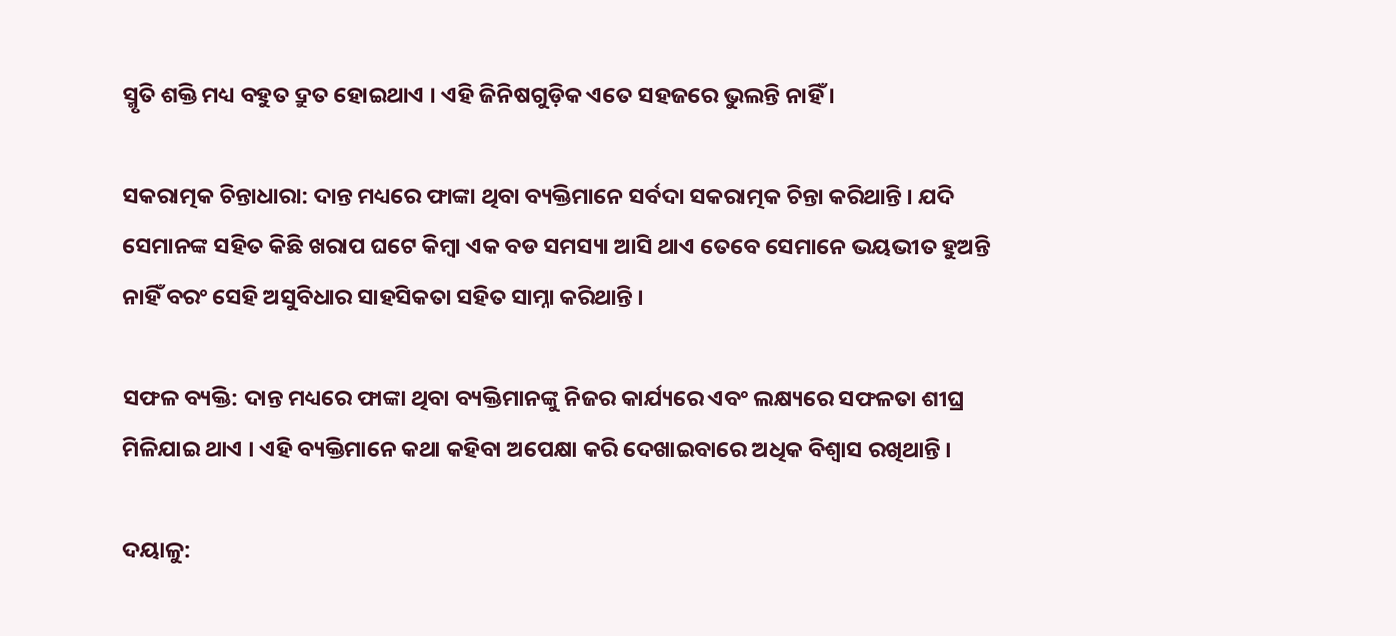ସ୍ମୃତି ଶକ୍ତି ମଧ୍ୟ ବହୁତ ଦ୍ରୁତ ହୋଇଥାଏ । ଏହି ଜିନିଷଗୁଡ଼ିକ ଏତେ ସହଜରେ ଭୁଲନ୍ତି ନାହିଁ ।

ସକରାତ୍ମକ ଚିନ୍ତାଧାରା: ଦାନ୍ତ ମଧ୍ୟରେ ଫାଙ୍କା ଥିବା ବ୍ୟକ୍ତିମାନେ ସର୍ବଦା ସକରାତ୍ମକ ଚିନ୍ତା କରିଥାନ୍ତି । ଯଦି ସେମାନଙ୍କ ସହିତ କିଛି ଖରାପ ଘଟେ କିମ୍ବା ଏକ ବଡ ସମସ୍ୟା ଆସି ଥାଏ ତେବେ ସେମାନେ ଭୟଭୀତ ହୁଅନ୍ତି ନାହିଁ ବରଂ ସେହି ଅସୁବିଧାର ସାହସିକତା ସହିତ ସାମ୍ନା କରିଥାନ୍ତି ।

ସଫଳ ବ୍ୟକ୍ତି: ଦାନ୍ତ ମଧ୍ୟରେ ଫାଙ୍କା ଥିବା ବ୍ୟକ୍ତିମାନଙ୍କୁ ନିଜର କାର୍ଯ୍ୟରେ ଏବଂ ଲକ୍ଷ୍ୟରେ ସଫଳତା ଶୀଘ୍ର ମିଳିଯାଇ ଥାଏ । ଏହି ବ୍ୟକ୍ତିମାନେ କଥା କହିବା ଅପେକ୍ଷା କରି ଦେଖାଇବାରେ ଅଧିକ ବିଶ୍ୱାସ ରଖିଥାନ୍ତି ।

ଦୟାଳୁ: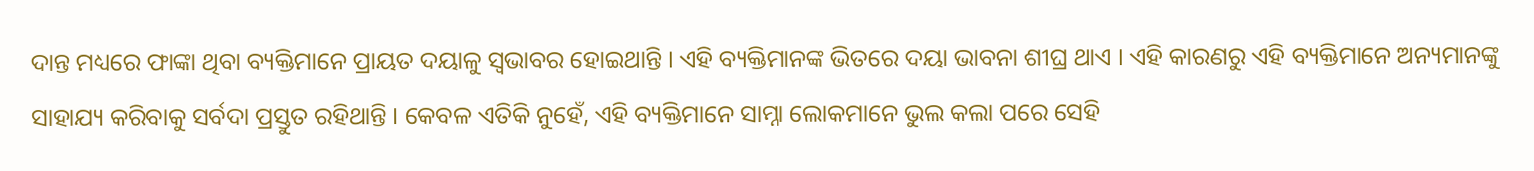ଦାନ୍ତ ମଧ୍ୟରେ ଫାଙ୍କା ଥିବା ବ୍ୟକ୍ତିମାନେ ପ୍ରାୟତ ଦୟାଳୁ ସ୍ୱଭାବର ହୋଇଥାନ୍ତି । ଏହି ବ୍ୟକ୍ତିମାନଙ୍କ ଭିତରେ ଦୟା ଭାବନା ଶୀଘ୍ର ଥାଏ । ଏହି କାରଣରୁ ଏହି ବ୍ୟକ୍ତିମାନେ ଅନ୍ୟମାନଙ୍କୁ ସାହାଯ୍ୟ କରିବାକୁ ସର୍ବଦା ପ୍ରସ୍ତୁତ ରହିଥାନ୍ତି । କେବଳ ଏତିକି ନୁହେଁ, ଏହି ବ୍ୟକ୍ତିମାନେ ସାମ୍ନା ଲୋକମାନେ ଭୁଲ କଲା ପରେ ସେହି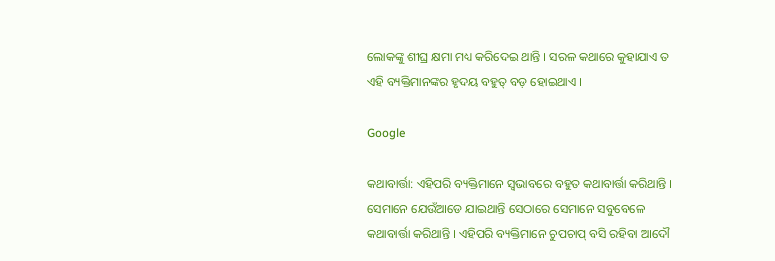ଲୋକଙ୍କୁ ଶୀଘ୍ର କ୍ଷମା ମଧ୍ୟ କରିଦେଇ ଥାନ୍ତି । ସରଳ କଥାରେ କୁହାଯାଏ ତ ଏହି ବ୍ୟକ୍ତିମାନଙ୍କର ହୃଦୟ ବହୁତ୍ ବଡ଼ ହୋଇଥାଏ ।

Google

କଥାବାର୍ତ୍ତା: ଏହିପରି ବ୍ୟକ୍ତିମାନେ ସ୍ୱଭାବରେ ବହୁତ କଥାବାର୍ତ୍ତା କରିଥାନ୍ତି । ସେମାନେ ଯେଉଁଆଡେ ଯାଇଥାନ୍ତି ସେଠାରେ ସେମାନେ ସବୁବେଳେ କଥାବାର୍ତ୍ତା କରିଥାନ୍ତି । ଏହିପରି ବ୍ୟକ୍ତିମାନେ ଚୁପଚାପ୍ ବସି ରହିବା ଆଦୌ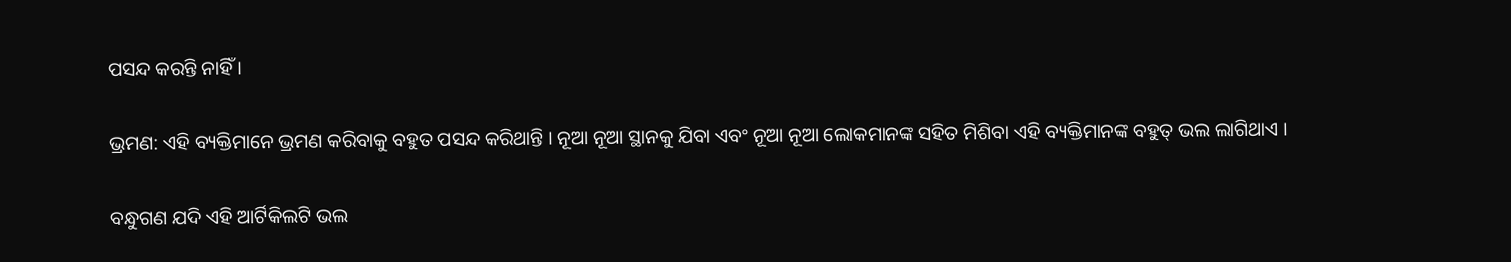ପସନ୍ଦ କରନ୍ତି ନାହିଁ ।

ଭ୍ରମଣ: ଏହି ବ୍ୟକ୍ତିମାନେ ଭ୍ରମଣ କରିବାକୁ ବହୁତ ପସନ୍ଦ କରିଥାନ୍ତି । ନୂଆ ନୂଆ ସ୍ଥାନକୁ ଯିବା ଏବଂ ନୂଆ ନୂଆ ଲୋକମାନଙ୍କ ସହିତ ମିଶିବା ଏହି ବ୍ୟକ୍ତିମାନଙ୍କ ବହୁତ୍ ଭଲ ଲାଗିଥାଏ ।

ବନ୍ଧୁଗଣ ଯଦି ଏହି ଆର୍ଟିକିଲଟି ଭଲ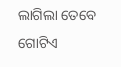ଲାଗିଲା ତେବେ ଗୋଟିଏ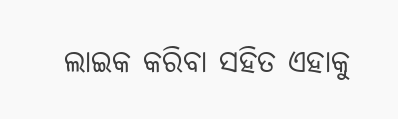ଲାଇକ କରିବା ସହିତ ଏହାକୁ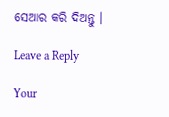ସେଆର କରି ଦିଅନ୍ତୁ ।

Leave a Reply

Your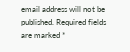email address will not be published. Required fields are marked *